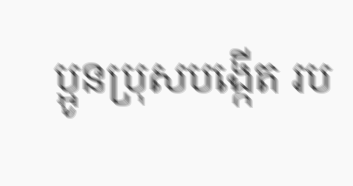ប្អូនប្រុសបង្កើត រប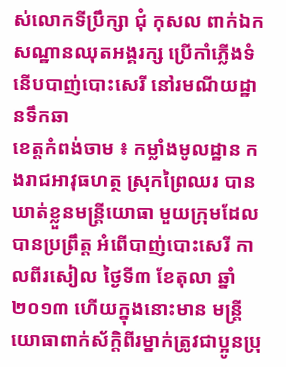ស់លោកទីប្រឹក្សា ជុំ កុសល ពាក់ឯកសណ្ឋានឈុតអង្គរក្ស ប្រើកាំភ្លើងទំនើបបាញ់បោះសេរី នៅរមណីយដ្ឋានទឹកឆា
ខេត្តកំពង់ចាម ៖ កម្លាំងមូលដ្ឋាន កងរាជអាវុធហត្ថ ស្រុកព្រៃឈរ បានឃាត់ខ្លួនមន្ត្រីយោធា មួយក្រុមដែលបានប្រព្រឹត្ត អំពើបាញ់បោះសេរី កាលពីរសៀល ថ្ងៃទី៣ ខែតុលា ឆ្នាំ២០១៣ ហើយក្នុងនោះមាន មន្ត្រីយោធាពាក់ស័ក្តិពីរម្នាក់ត្រូវជាប្អូនប្រុ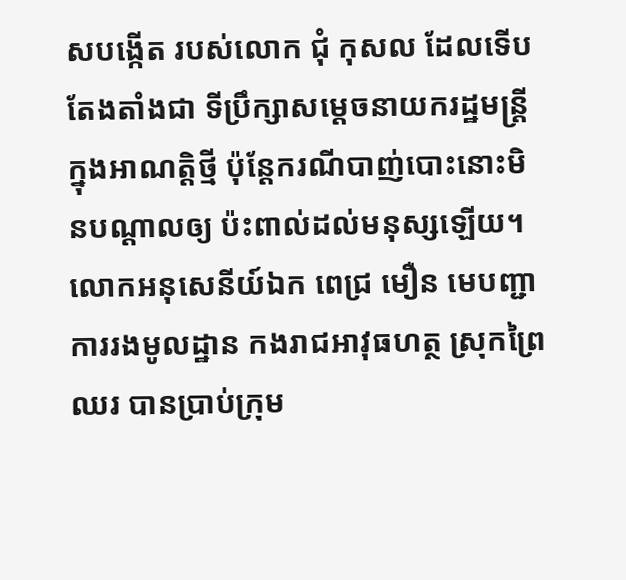សបង្កើត របស់លោក ជុំ កុសល ដែលទើបតែងតាំងជា ទីប្រឹក្សាសម្តេចនាយករដ្ឋមន្ត្រី ក្នុងអាណត្តិថ្មី ប៉ុន្តែករណីបាញ់បោះនោះមិនបណ្តាលឲ្យ ប៉ះពាល់ដល់មនុស្សឡើយ។
លោកអនុសេនីយ៍ឯក ពេជ្រ មឿន មេបញ្ជាការរងមូលដ្ឋាន កងរាជអាវុធហត្ថ ស្រុកព្រៃឈរ បានប្រាប់ក្រុម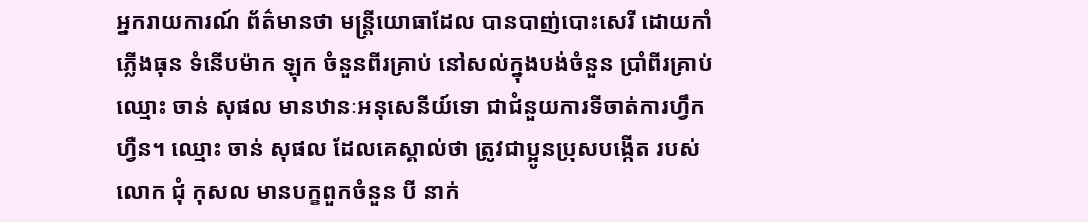អ្នករាយការណ៍ ព័ត៌មានថា មន្ត្រីយោធាដែល បានបាញ់បោះសេរី ដោយកាំភ្លើងធុន ទំនើបម៉ាក ឡុក ចំនួនពីរគ្រាប់ នៅសល់ក្នុងបង់ចំនួន ប្រាំពីរគ្រាប់ ឈ្មោះ ចាន់ សុផល មានឋានៈអនុសេនីយ៍ទោ ជាជំនួយការទីចាត់ការហ្វឹកហ្វឺន។ ឈ្មោះ ចាន់ សុផល ដែលគេស្គាល់ថា ត្រូវជាប្អូនប្រុសបង្កើត របស់លោក ជុំ កុសល មានបក្ខពួកចំនួន បី នាក់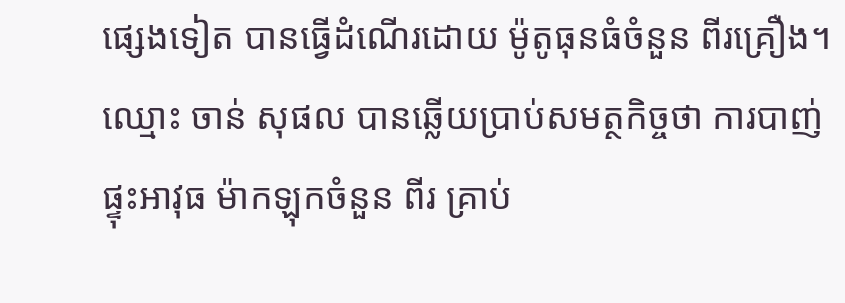ផ្សេងទៀត បានធ្វើដំណើរដោយ ម៉ូតូធុនធំចំនួន ពីរគ្រឿង។
ឈ្មោះ ចាន់ សុផល បានឆ្លើយប្រាប់សមត្ថកិច្ចថា ការបាញ់ផ្ទុះអាវុធ ម៉ាកឡុកចំនួន ពីរ គ្រាប់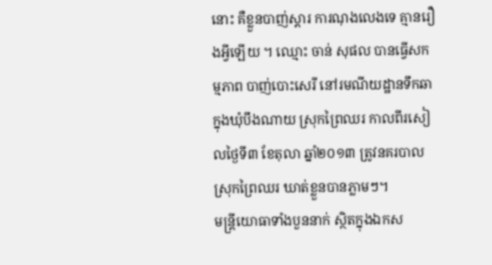នោះ គឺខ្លួនបាញ់ស្តារ ការណុងលេងទេ គ្មានរឿងអ្វីឡើយ ។ ឈ្មោះ ចាន់ សុផល បានធ្វើសកម្មភាព បាញ់បោះសេរី នៅរមណីយដ្ឋានទឹកឆា ក្នុងឃុំបឹងណាយ ស្រុកព្រៃឈរ កាលពីរសៀលថ្ងៃទី៣ ខែតុលា ឆ្នាំ២០១៣ ត្រូវនគរបាលស្រុកព្រៃឈរ ឃាត់ខ្លួនបានភ្លាមៗ។
មន្ត្រីយោធាទាំងបួននាក់ ស្ថិតក្នុងឯកស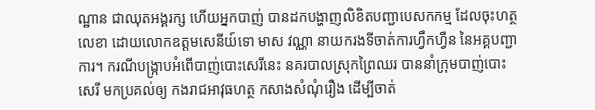ណ្ឋាន ជាឈុតអង្គរក្ស ហើយអ្នកបាញ់ បានដកបង្ហាញលិខិតបញ្ជាបេសកកម្ម ដែលចុះហត្ថលេខា ដោយលោកឧត្តមសេនីយ៍ទោ មាស វណ្ណា នាយករងទីចាត់ការហ្វឹកហ្វឺន នៃអគ្គបញ្ជាការ។ ករណីបង្ក្រាបអំពើបាញ់បោះសេរីនេះ នគរបាលស្រុកព្រៃឈរ បាននាំក្រុមបាញ់បោះសេរី មកប្រគល់ឲ្យ កងរាជអាវុធហត្ថ កសាងសំណុំរឿង ដើម្បីចាត់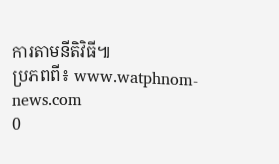ការតាមនីតិវិធី៕
ប្រភពពី៖ www.watphnom-news.com
0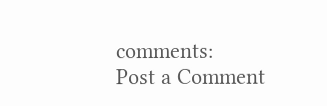comments:
Post a Comment